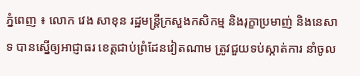ភ្នំពេញ ៖ លោក វេង សាខុន រដ្ឋមន្ដ្រីក្រសួងកសិកម្ម និងរុក្ខាប្រមាញ់ និងនេសាទ បានស្នើឲ្យអាជ្ញាធរ ខេត្តជាប់ព្រំដែនវៀតណាម ត្រូវជួយទប់ស្កាត់ការ នាំចូល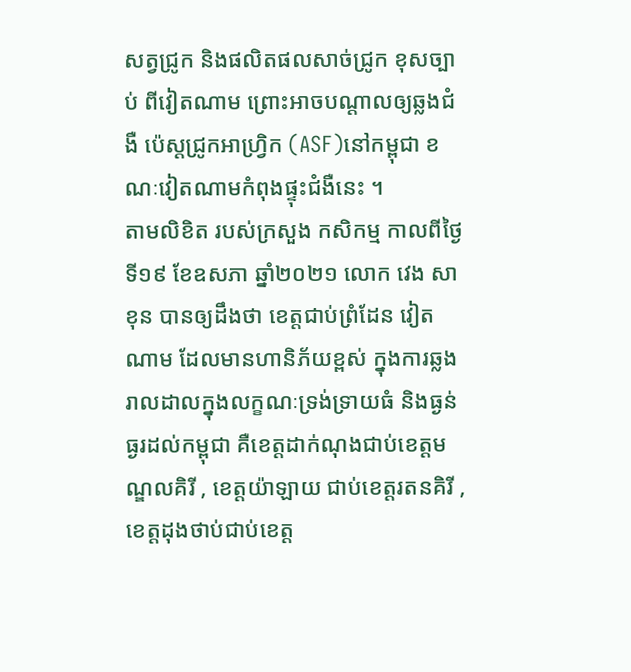សត្វជ្រូក និងផលិតផលសាច់ជ្រូក ខុសច្បាប់ ពីវៀតណាម ព្រោះអាចបណ្តាលឲ្យឆ្លងជំងឺ ប៉េស្តជ្រូកអាហ្វ្រិក (ASF)នៅកម្ពុជា ខណៈវៀតណាមកំពុងផ្ទុះជំងឺនេះ ។
តាមលិខិត របស់ក្រសួង កសិកម្ម កាលពីថ្ងៃទី១៩ ខែឧសភា ឆ្នាំ២០២១ លោក វេង សាខុន បានឲ្យដឹងថា ខេត្តជាប់ព្រំដែន វៀតណាម ដែលមានហានិភ័យខ្ពស់ ក្នុងការឆ្លងរាលដាលក្នុងលក្ខណៈទ្រង់ទ្រាយធំ និងធ្ងន់ធ្ងរដល់កម្ពុជា គឺខេត្តដាក់ណុងជាប់ខេត្តមណ្ឌលគិរី , ខេត្តយ៉ាឡាយ ជាប់ខេត្តរតនគិរី , ខេត្តដុងថាប់ជាប់ខេត្ត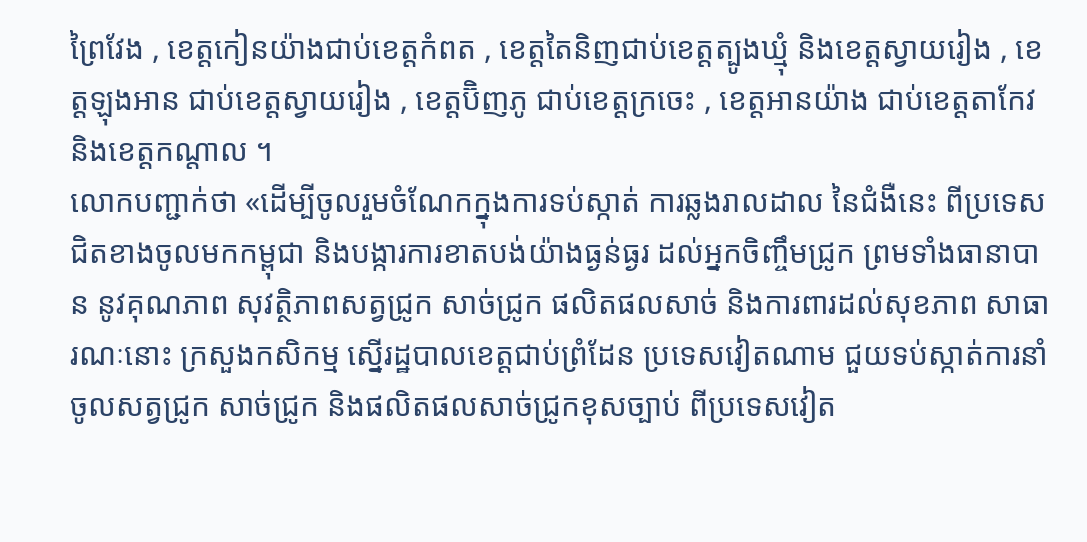ព្រៃវែង , ខេត្តកៀនយ៉ាងជាប់ខេត្តកំពត , ខេត្តតៃនិញជាប់ខេត្តត្បូងឃ្មុំ និងខេត្តស្វាយរៀង , ខេត្តឡុងអាន ជាប់ខេត្តស្វាយរៀង , ខេត្តប៊ិញភូ ជាប់ខេត្តក្រចេះ , ខេត្តអានយ៉ាង ជាប់ខេត្តតាកែវ និងខេត្តកណ្តាល ។
លោកបញ្ជាក់ថា «ដើម្បីចូលរួមចំណែកក្នុងការទប់ស្កាត់ ការឆ្លងរាលដាល នៃជំងឺនេះ ពីប្រទេសជិតខាងចូលមកកម្ពុជា និងបង្ការការខាតបង់យ៉ាងធ្ងន់ធ្ងរ ដល់អ្នកចិញ្ចឹមជ្រូក ព្រមទាំងធានាបាន នូវគុណភាព សុវត្ថិភាពសត្វជ្រូក សាច់ជ្រូក ផលិតផលសាច់ និងការពារដល់សុខភាព សាធារណៈនោះ ក្រសួងកសិកម្ម ស្នើរដ្ឋបាលខេត្តជាប់ព្រំដែន ប្រទេសវៀតណាម ជួយទប់ស្កាត់ការនាំចូលសត្វជ្រូក សាច់ជ្រូក និងផលិតផលសាច់ជ្រូកខុសច្បាប់ ពីប្រទេសវៀត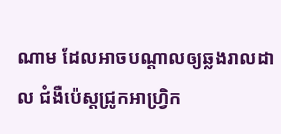ណាម ដែលអាចបណ្តាលឲ្យឆ្លងរាលដាល ជំងឺប៉េស្តជ្រូកអាហ្វ្រិក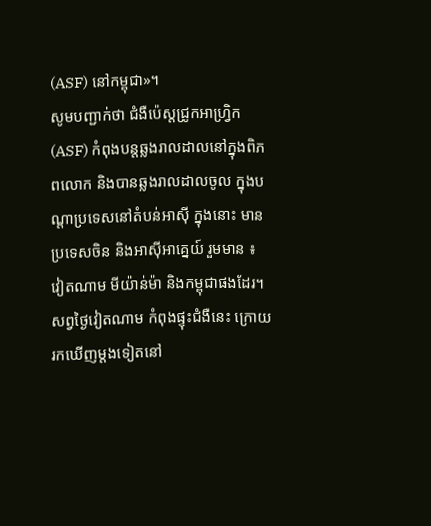(ASF) នៅកម្ពុជា»។
សូមបញ្ជាក់ថា ជំងឺប៉េស្តជ្រូកអាហ្វ្រិក (ASF) កំពុងបន្តឆ្លងរាលដាលនៅក្នុងពិភពលោក និងបានឆ្លងរាលដាលចូល ក្នុងបណ្តាប្រទេសនៅតំបន់អាស៊ី ក្នុងនោះ មានប្រទេសចិន និងអាស៊ីអាគ្នេយ៍ រួមមាន ៖ វៀតណាម មីយ៉ាន់ម៉ា និងកម្ពុជាផងដែរ។ សព្វថ្ងៃវៀតណាម កំពុងផ្ទុះជំងឺនេះ ក្រោយរកឃើញម្តងទៀតនៅ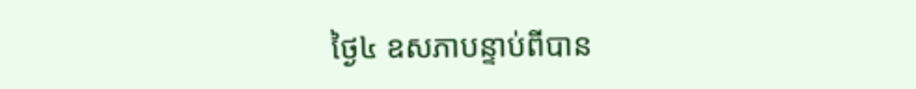ថ្ងៃ៤ ឧសភាបន្ទាប់ពីបាន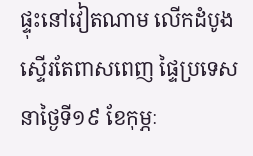ផ្ទុះនៅវៀតណាម លើកដំបូងស្ទើរតែពាសពេញ ផ្ទៃប្រទេសនាថ្ងៃទី១៩ ខែកុម្ភៈ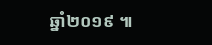ឆ្នាំ២០១៩ ៕